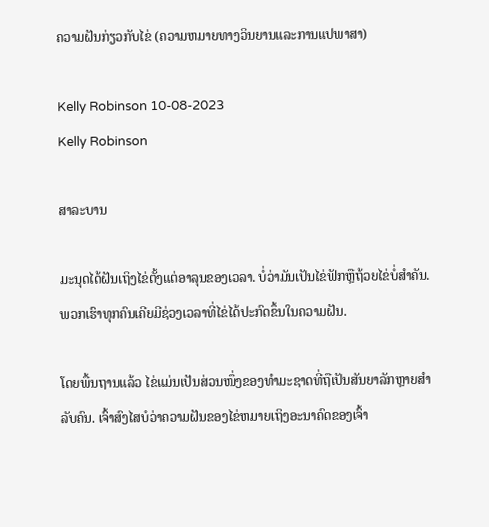ຄວາມຝັນກ່ຽວກັບໄຂ່ (ຄວາມຫມາຍທາງວິນຍານແລະການແປພາສາ)

Kelly Robinson 10-08-2023
Kelly Robinson

ສາລະບານ

ມະນຸດໄດ້ຝັນເຖິງໄຂ່ຕັ້ງແຕ່ອາລຸນຂອງເວລາ. ບໍ່ວ່າມັນເປັນໄຂ່ຟັກຫຼືຖ້ວຍໄຂ່ບໍ່ສໍາຄັນ. ພວກເຮົາທຸກຄົນເຄີຍມີຊ່ວງເວລາທີ່ໄຂ່ໄດ້ປະກົດຂຶ້ນໃນຄວາມຝັນ.

ໂດຍພື້ນຖານແລ້ວ ໄຂ່ແມ່ນເປັນສ່ວນໜຶ່ງຂອງທຳມະຊາດທີ່ຖືເປັນສັນຍາລັກຫຼາຍສຳລັບຄົນ. ເຈົ້າສົງໄສບໍວ່າຄວາມຝັນຂອງໄຂ່ຫມາຍເຖິງອະນາຄົດຂອງເຈົ້າ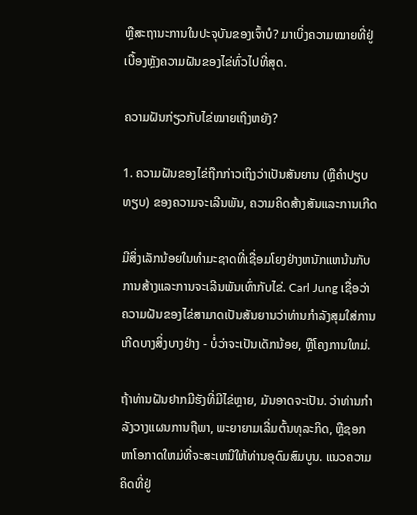ຫຼືສະຖານະການໃນປະຈຸບັນຂອງເຈົ້າບໍ? ມາເບິ່ງຄວາມໝາຍທີ່ຢູ່ເບື້ອງຫຼັງຄວາມຝັນຂອງໄຂ່ທົ່ວໄປທີ່ສຸດ.

ຄວາມຝັນກ່ຽວກັບໄຂ່ໝາຍເຖິງຫຍັງ?

1. ຄວາມຝັນຂອງໄຂ່ຖືກກ່າວເຖິງວ່າເປັນສັນຍານ (ຫຼືຄໍາປຽບທຽບ) ຂອງຄວາມຈະເລີນພັນ, ຄວາມຄິດສ້າງສັນແລະການເກີດ

ມີສິ່ງເລັກນ້ອຍໃນທໍາມະຊາດທີ່ເຊື່ອມໂຍງຢ່າງຫນັກແຫນ້ນກັບການສ້າງແລະການຈະເລີນພັນເທົ່າກັບໄຂ່. Carl Jung ເຊື່ອວ່າຄວາມຝັນຂອງໄຂ່ສາມາດເປັນສັນຍານວ່າທ່ານກໍາລັງສຸມໃສ່ການເກີດບາງສິ່ງບາງຢ່າງ - ບໍ່ວ່າຈະເປັນເດັກນ້ອຍ, ຫຼືໂຄງການໃຫມ່.

ຖ້າທ່ານຝັນຢາກມີຮັງທີ່ມີໄຂ່ຫຼາຍ, ມັນອາດຈະເປັນ. ວ່າທ່ານກໍາລັງວາງແຜນການຖືພາ, ພະຍາຍາມເລີ່ມຕົ້ນທຸລະກິດ, ຫຼືຊອກຫາໂອກາດໃຫມ່ທີ່ຈະສະເຫນີໃຫ້ທ່ານອຸດົມສົມບູນ. ແນວຄວາມຄິດທີ່ຢູ່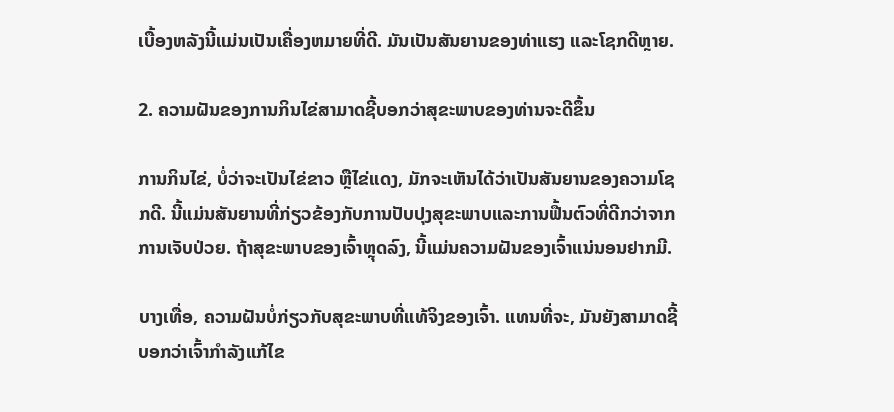ເບື້ອງຫລັງນີ້ແມ່ນເປັນເຄື່ອງຫມາຍທີ່ດີ. ມັນເປັນສັນຍານຂອງທ່າແຮງ ແລະໂຊກດີຫຼາຍ.

2. ຄວາມຝັນຂອງການກິນໄຂ່ສາມາດຊີ້ບອກວ່າສຸຂະພາບຂອງທ່ານຈະດີຂຶ້ນ

ການກິນໄຂ່, ບໍ່ວ່າຈະເປັນໄຂ່ຂາວ ຫຼືໄຂ່ແດງ, ມັກຈະເຫັນໄດ້ວ່າເປັນສັນຍານຂອງຄວາມໂຊກດີ. ນີ້ແມ່ນສັນຍານທີ່ກ່ຽວຂ້ອງກັບການປັບປຸງສຸຂະພາບແລະການຟື້ນຕົວທີ່ດີກວ່າຈາກການເຈັບປ່ວຍ. ຖ້າສຸຂະພາບຂອງເຈົ້າຫຼຸດລົງ, ນີ້ແມ່ນຄວາມຝັນຂອງເຈົ້າແນ່ນອນຢາກມີ.

ບາງເທື່ອ, ຄວາມຝັນບໍ່ກ່ຽວກັບສຸຂະພາບທີ່ແທ້ຈິງຂອງເຈົ້າ. ແທນທີ່ຈະ, ມັນຍັງສາມາດຊີ້ບອກວ່າເຈົ້າກຳລັງແກ້ໄຂ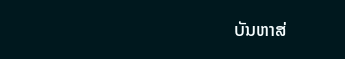ບັນຫາສ່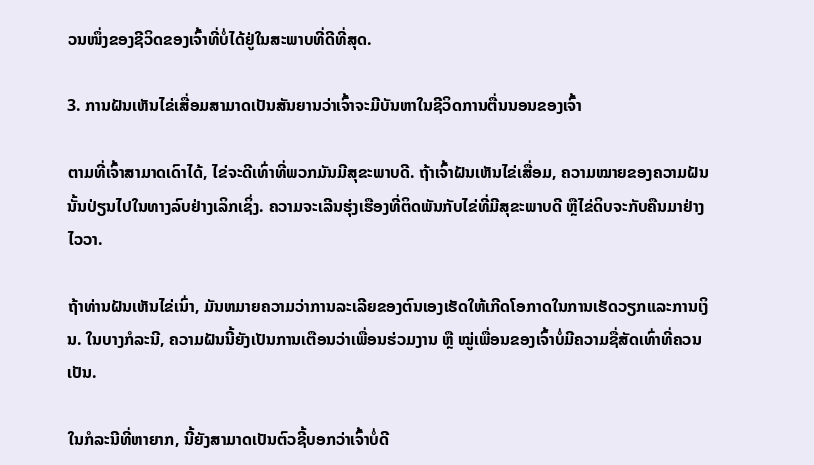ວນໜຶ່ງຂອງຊີວິດຂອງເຈົ້າທີ່ບໍ່ໄດ້ຢູ່ໃນສະພາບທີ່ດີທີ່ສຸດ.

3. ການຝັນເຫັນໄຂ່ເສື່ອມສາມາດເປັນສັນຍານວ່າເຈົ້າຈະມີບັນຫາໃນຊີວິດການຕື່ນນອນຂອງເຈົ້າ

ຕາມທີ່ເຈົ້າສາມາດເດົາໄດ້, ໄຂ່ຈະດີເທົ່າທີ່ພວກມັນມີສຸຂະພາບດີ. ຖ້າເຈົ້າຝັນເຫັນໄຂ່ເສື່ອມ, ຄວາມໝາຍຂອງຄວາມຝັນນັ້ນປ່ຽນໄປໃນທາງລົບຢ່າງເລິກເຊິ່ງ. ຄວາມຈະເລີນຮຸ່ງເຮືອງທີ່ຕິດພັນກັບໄຂ່ທີ່ມີສຸຂະພາບດີ ຫຼືໄຂ່ດິບຈະກັບຄືນມາຢ່າງໄວວາ.

ຖ້າທ່ານຝັນເຫັນໄຂ່ເນົ່າ, ມັນຫມາຍຄວາມວ່າການລະເລີຍຂອງຕົນເອງເຮັດໃຫ້ເກີດໂອກາດໃນການເຮັດວຽກແລະການເງິນ. ໃນບາງກໍລະນີ, ຄວາມຝັນນີ້ຍັງເປັນການເຕືອນວ່າເພື່ອນຮ່ວມງານ ຫຼື ໝູ່ເພື່ອນຂອງເຈົ້າບໍ່ມີຄວາມຊື່ສັດເທົ່າທີ່ຄວນເປັນ.

ໃນກໍລະນີທີ່ຫາຍາກ, ນີ້ຍັງສາມາດເປັນຕົວຊີ້ບອກວ່າເຈົ້າບໍ່ດີ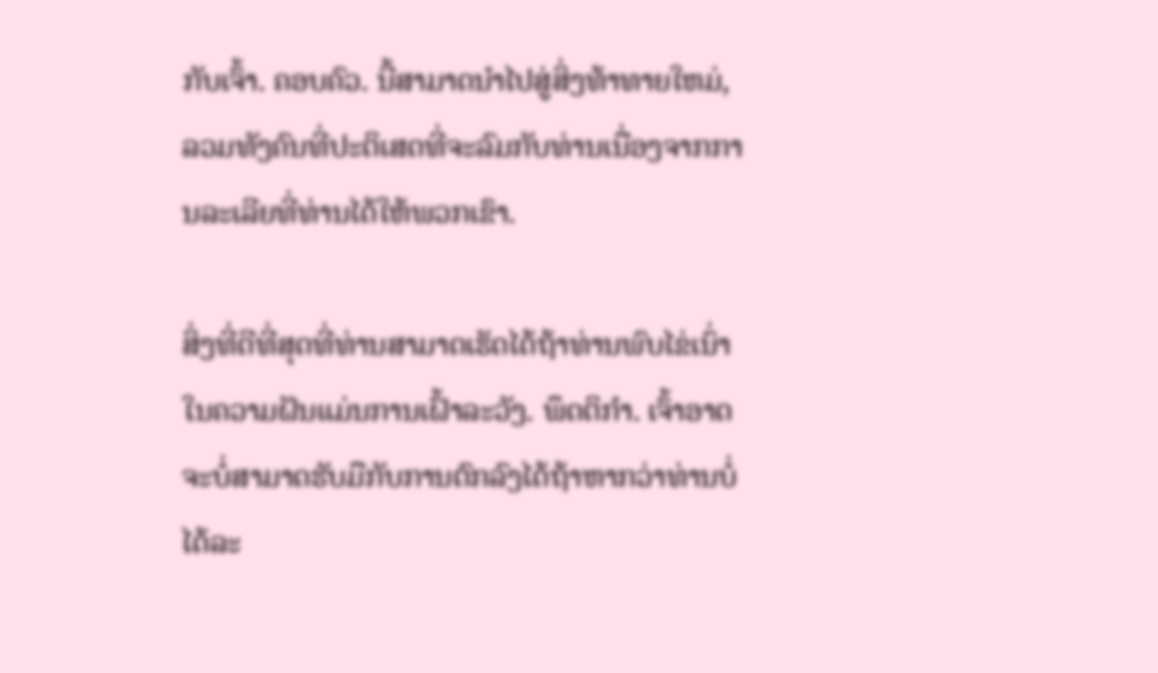ກັບເຈົ້າ. ຄອບຄົວ. ນີ້ສາມາດນໍາໄປສູ່ສິ່ງທ້າທາຍໃຫມ່, ລວມທັງຄົນທີ່ປະຕິເສດທີ່ຈະລົມກັບທ່ານເນື່ອງຈາກການລະເລີຍທີ່ທ່ານໄດ້ໃຫ້ພວກເຂົາ.

ສິ່ງທີ່ດີທີ່ສຸດທີ່ທ່ານສາມາດເຮັດໄດ້ຖ້າທ່ານພົບໄຂ່ເນົ່າໃນຄວາມຝັນແມ່ນການເຝົ້າລະວັງ. ພຶດຕິກຳ. ເຈົ້າອາດຈະບໍ່ສາມາດຮັບມືກັບການຕົກລົງໄດ້ຖ້າຫາກວ່າທ່ານບໍ່ໄດ້ລະ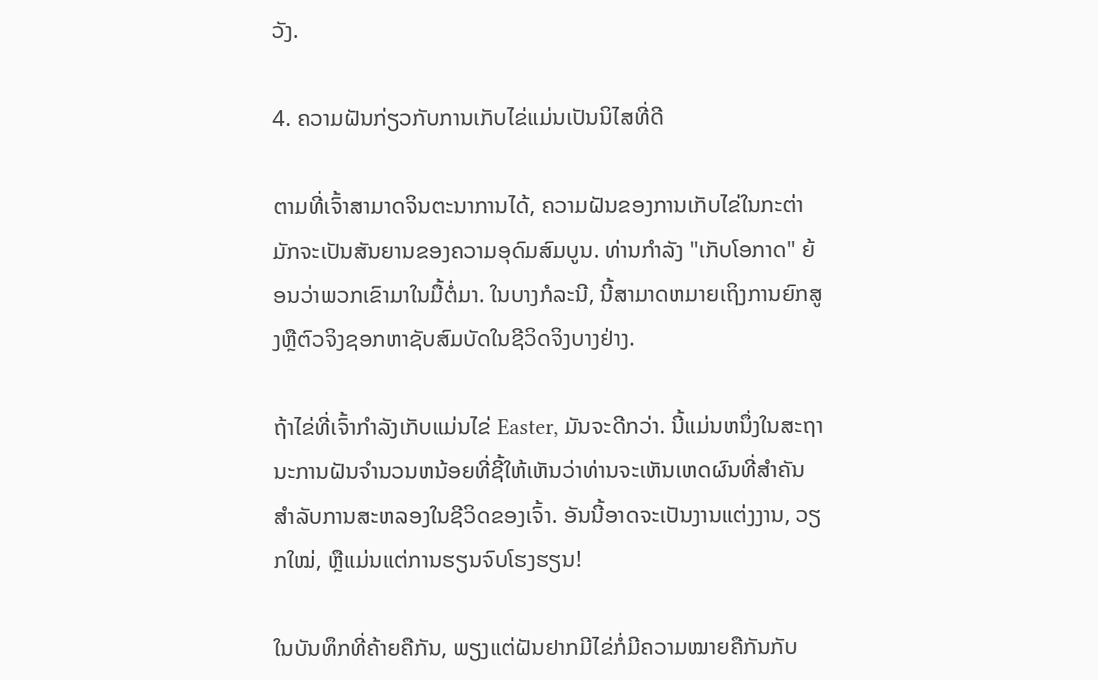ວັງ.

4. ຄວາມຝັນກ່ຽວກັບການເກັບໄຂ່ແມ່ນເປັນນິໄສທີ່ດີ

ຕາມທີ່ເຈົ້າສາມາດຈິນຕະນາການໄດ້, ຄວາມຝັນຂອງການເກັບໄຂ່ໃນກະຕ່າມັກຈະເປັນສັນຍານຂອງຄວາມອຸດົມສົມບູນ. ທ່ານກໍາລັງ "ເກັບໂອກາດ" ຍ້ອນວ່າພວກເຂົາມາໃນມື້ຕໍ່ມາ. ໃນບາງກໍລະນີ, ນີ້ສາມາດຫມາຍເຖິງການຍົກສູງຫຼືຕົວຈິງຊອກຫາຊັບສົມບັດໃນຊີວິດຈິງບາງຢ່າງ.

ຖ້າໄຂ່ທີ່ເຈົ້າກຳລັງເກັບແມ່ນໄຂ່ Easter, ມັນຈະດີກວ່າ. ນີ້ແມ່ນຫນຶ່ງໃນສະຖານະການຝັນຈໍານວນຫນ້ອຍທີ່ຊີ້ໃຫ້ເຫັນວ່າທ່ານຈະເຫັນເຫດຜົນທີ່ສໍາຄັນສໍາລັບການສະຫລອງໃນຊີວິດຂອງເຈົ້າ. ອັນນີ້ອາດຈະເປັນງານແຕ່ງງານ, ວຽກໃໝ່, ຫຼືແມ່ນແຕ່ການຮຽນຈົບໂຮງຮຽນ!

ໃນບັນທຶກທີ່ຄ້າຍຄືກັນ, ພຽງແຕ່ຝັນຢາກມີໄຂ່ກໍ່ມີຄວາມໝາຍຄືກັນກັບ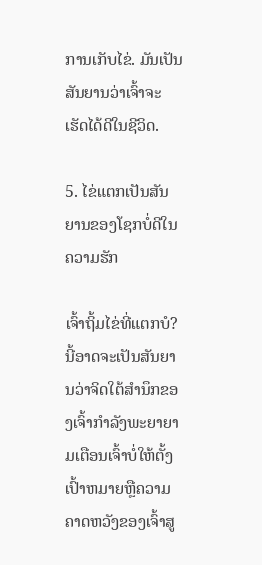ການເກັບໄຂ່. ມັນເປັນສັນຍານວ່າເຈົ້າຈະເຮັດໄດ້ດີໃນຊີວິດ.

5. ໄຂ່ແຕກເປັນສັນຍານຂອງໂຊກບໍ່ດີໃນຄວາມຮັກ

ເຈົ້າຖິ້ມໄຂ່ທີ່ແຕກບໍ? ນີ້ອາດຈະເປັນສັນຍານວ່າຈິດໃຕ້ສໍານຶກຂອງເຈົ້າກໍາລັງພະຍາຍາມເຕືອນເຈົ້າບໍ່ໃຫ້ຕັ້ງເປົ້າຫມາຍຫຼືຄວາມຄາດຫວັງຂອງເຈົ້າສູ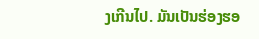ງເກີນໄປ. ມັນເປັນຮ່ອງຮອ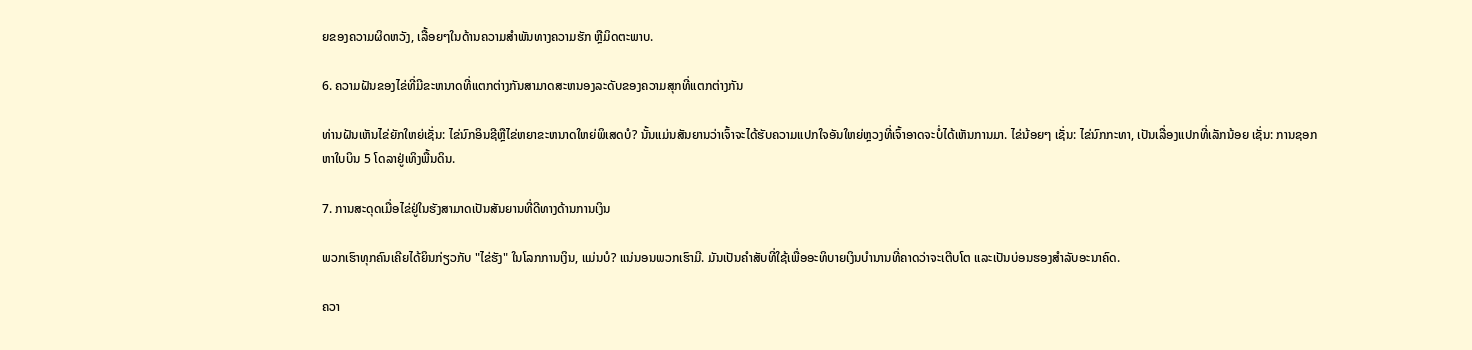ຍຂອງຄວາມຜິດຫວັງ, ເລື້ອຍໆໃນດ້ານຄວາມສຳພັນທາງຄວາມຮັກ ຫຼືມິດຕະພາບ.

6. ຄວາມຝັນຂອງໄຂ່ທີ່ມີຂະຫນາດທີ່ແຕກຕ່າງກັນສາມາດສະຫນອງລະດັບຂອງຄວາມສຸກທີ່ແຕກຕ່າງກັນ

ທ່ານຝັນເຫັນໄຂ່ຍັກໃຫຍ່ເຊັ່ນ: ໄຂ່ນົກອິນຊີຫຼືໄຂ່ຫຍາຂະຫນາດໃຫຍ່ພິເສດບໍ? ນັ້ນແມ່ນສັນຍານວ່າເຈົ້າຈະໄດ້ຮັບຄວາມແປກໃຈອັນໃຫຍ່ຫຼວງທີ່ເຈົ້າອາດຈະບໍ່ໄດ້ເຫັນການມາ. ໄຂ່ນ້ອຍໆ ເຊັ່ນ: ໄຂ່ນົກກະທາ, ເປັນເລື່ອງແປກທີ່ເລັກນ້ອຍ ເຊັ່ນ: ການຊອກຫາໃບບິນ 5 ໂດລາຢູ່ເທິງພື້ນດິນ.

7. ການສະດຸດເມື່ອໄຂ່ຢູ່ໃນຮັງສາມາດເປັນສັນຍານທີ່ດີທາງດ້ານການເງິນ

ພວກເຮົາທຸກຄົນເຄີຍໄດ້ຍິນກ່ຽວກັບ "ໄຂ່ຮັງ" ໃນໂລກການເງິນ, ແມ່ນບໍ? ແນ່ນອນພວກເຮົາມີ. ມັນເປັນຄຳສັບທີ່ໃຊ້ເພື່ອອະທິບາຍເງິນບໍານານທີ່ຄາດວ່າຈະເຕີບໂຕ ແລະເປັນບ່ອນຮອງສໍາລັບອະນາຄົດ.

ຄວາ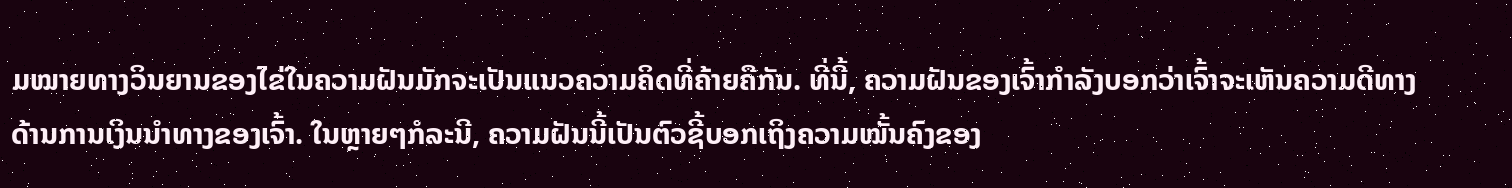ມໝາຍທາງວິນຍານຂອງໄຂ່ໃນຄວາມຝັນມັກຈະເປັນແນວຄວາມຄິດທີ່ຄ້າຍຄືກັນ. ທີ່ນີ້, ຄວາມຝັນຂອງເຈົ້າກໍາລັງບອກວ່າເຈົ້າຈະເຫັນຄວາມດີທາງດ້ານການເງິນນໍາທາງຂອງເຈົ້າ. ໃນຫຼາຍໆກໍລະນີ, ຄວາມຝັນນີ້ເປັນຕົວຊີ້ບອກເຖິງຄວາມໝັ້ນຄົງຂອງ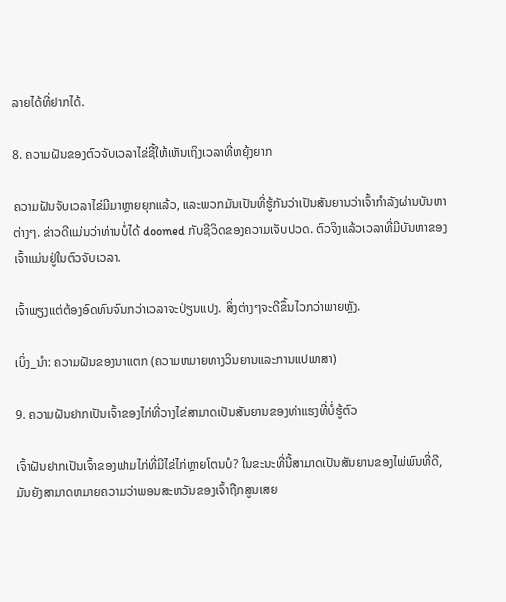ລາຍໄດ້ທີ່ຢາກໄດ້.

8. ຄວາມຝັນຂອງຕົວຈັບເວລາໄຂ່ຊີ້ໃຫ້ເຫັນເຖິງເວລາທີ່ຫຍຸ້ງຍາກ

ຄວາມຝັນຈັບເວລາໄຂ່ມີມາຫຼາຍຍຸກແລ້ວ, ແລະພວກມັນເປັນທີ່ຮູ້ກັນວ່າເປັນສັນຍານວ່າເຈົ້າກຳລັງຜ່ານບັນຫາຕ່າງໆ. ຂ່າວດີແມ່ນວ່າທ່ານບໍ່ໄດ້ doomed ກັບຊີວິດຂອງຄວາມເຈັບປວດ. ຕົວຈິງແລ້ວເວລາທີ່ມີບັນຫາຂອງເຈົ້າແມ່ນຢູ່ໃນຕົວຈັບເວລາ.

ເຈົ້າພຽງແຕ່ຕ້ອງອົດທົນຈົນກວ່າເວລາຈະປ່ຽນແປງ. ສິ່ງຕ່າງໆຈະດີຂຶ້ນໄວກວ່າພາຍຫຼັງ.

ເບິ່ງ_ນຳ: ຄວາມຝັນຂອງນາແຕກ (ຄວາມຫມາຍທາງວິນຍານແລະການແປພາສາ)

9. ຄວາມຝັນຢາກເປັນເຈົ້າຂອງໄກ່ທີ່ວາງໄຂ່ສາມາດເປັນສັນຍານຂອງທ່າແຮງທີ່ບໍ່ຮູ້ຕົວ

ເຈົ້າຝັນຢາກເປັນເຈົ້າຂອງຟາມໄກ່ທີ່ມີໄຂ່ໄກ່ຫຼາຍໂຕນບໍ? ໃນຂະນະທີ່ນີ້ສາມາດເປັນສັນຍານຂອງໄພ່ພົນທີ່ດີ, ມັນຍັງສາມາດຫມາຍຄວາມວ່າພອນສະຫວັນຂອງເຈົ້າຖືກສູນເສຍ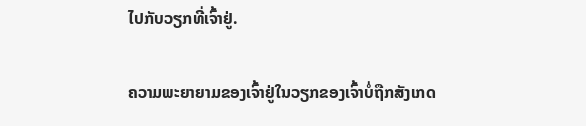ໄປກັບວຽກທີ່ເຈົ້າຢູ່.

ຄວາມພະຍາຍາມຂອງເຈົ້າຢູ່ໃນວຽກຂອງເຈົ້າບໍ່ຖືກສັງເກດ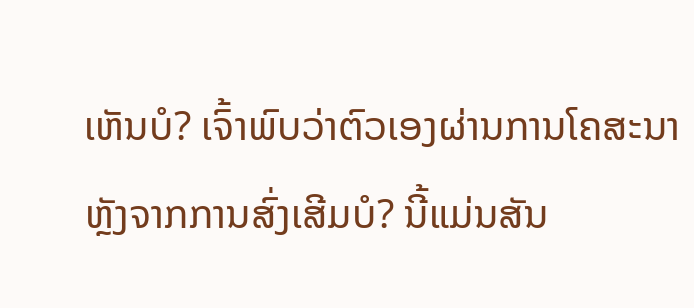ເຫັນບໍ? ເຈົ້າພົບວ່າຕົວເອງຜ່ານການໂຄສະນາຫຼັງຈາກການສົ່ງເສີມບໍ? ນີ້ແມ່ນສັນ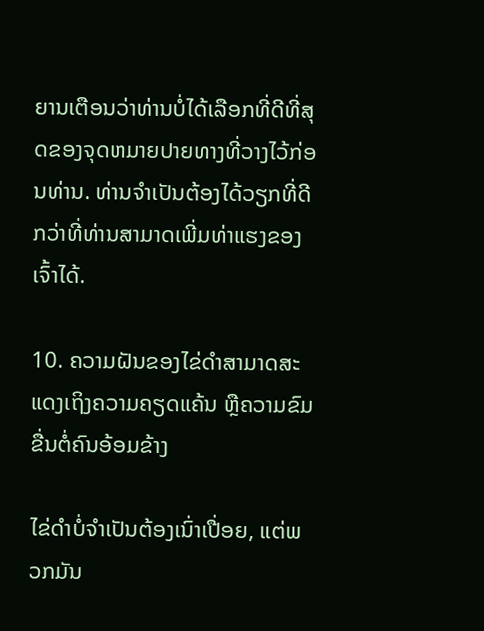ຍານເຕືອນວ່າທ່ານບໍ່ໄດ້ເລືອກທີ່ດີທີ່ສຸດຂອງຈຸດຫມາຍປາຍທາງທີ່ວາງໄວ້ກ່ອນທ່ານ. ທ່ານຈໍາເປັນຕ້ອງໄດ້ວຽກທີ່ດີກວ່າທີ່ທ່ານສາມາດເພີ່ມທ່າແຮງຂອງເຈົ້າໄດ້.

10. ຄວາມຝັນຂອງໄຂ່ດຳສາມາດສະແດງເຖິງຄວາມຄຽດແຄ້ນ ຫຼືຄວາມຂົມຂື່ນຕໍ່ຄົນອ້ອມຂ້າງ

ໄຂ່ດຳບໍ່ຈຳເປັນຕ້ອງເນົ່າເປື່ອຍ, ແຕ່ພວກມັນ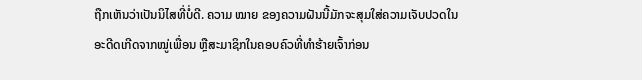ຖືກເຫັນວ່າເປັນນິໄສທີ່ບໍ່ດີ. ຄວາມ ໝາຍ ຂອງຄວາມຝັນນີ້ມັກຈະສຸມໃສ່ຄວາມເຈັບປວດໃນອະດີດເກີດຈາກໝູ່ເພື່ອນ ຫຼືສະມາຊິກໃນຄອບຄົວທີ່ທຳຮ້າຍເຈົ້າກ່ອນ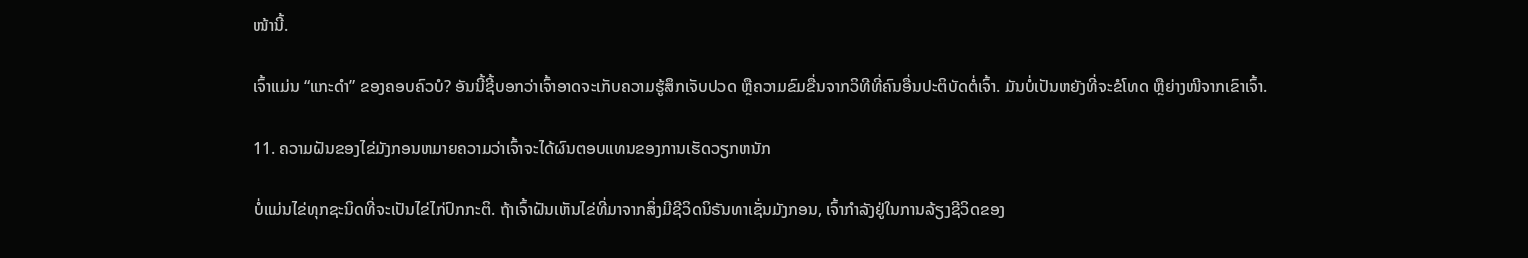ໜ້ານີ້.

ເຈົ້າແມ່ນ “ແກະດຳ” ຂອງຄອບຄົວບໍ? ອັນນີ້ຊີ້ບອກວ່າເຈົ້າອາດຈະເກັບຄວາມຮູ້ສຶກເຈັບປວດ ຫຼືຄວາມຂົມຂື່ນຈາກວິທີທີ່ຄົນອື່ນປະຕິບັດຕໍ່ເຈົ້າ. ມັນບໍ່ເປັນຫຍັງທີ່ຈະຂໍໂທດ ຫຼືຍ່າງໜີຈາກເຂົາເຈົ້າ.

11. ຄວາມຝັນຂອງໄຂ່ມັງກອນຫມາຍຄວາມວ່າເຈົ້າຈະໄດ້ຜົນຕອບແທນຂອງການເຮັດວຽກຫນັກ

ບໍ່ແມ່ນໄຂ່ທຸກຊະນິດທີ່ຈະເປັນໄຂ່ໄກ່ປົກກະຕິ. ຖ້າເຈົ້າຝັນເຫັນໄຂ່ທີ່ມາຈາກສິ່ງມີຊີວິດນິຣັນທາເຊັ່ນມັງກອນ, ເຈົ້າກຳລັງຢູ່ໃນການລ້ຽງຊີວິດຂອງ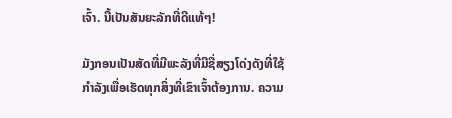ເຈົ້າ. ນີ້ເປັນສັນຍະລັກທີ່ດີແທ້ໆ!

ມັງກອນເປັນສັດທີ່ມີພະລັງທີ່ມີຊື່ສຽງໂດ່ງດັງທີ່ໃຊ້ກຳລັງເພື່ອເຮັດທຸກສິ່ງທີ່ເຂົາເຈົ້າຕ້ອງການ. ຄວາມ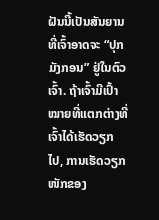ຝັນນີ້ເປັນສັນຍານທີ່ເຈົ້າອາດຈະ “ປຸກມັງກອນ” ຢູ່ໃນຕົວເຈົ້າ. ຖ້າເຈົ້າມີເປົ້າໝາຍທີ່ແຕກຕ່າງທີ່ເຈົ້າໄດ້ເຮັດວຽກໄປ, ການເຮັດວຽກໜັກຂອງ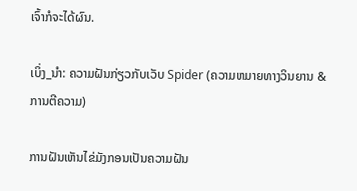ເຈົ້າກໍຈະໄດ້ຜົນ.

ເບິ່ງ_ນຳ: ຄວາມຝັນກ່ຽວກັບເວັບ Spider (ຄວາມຫມາຍທາງວິນຍານ & ການຕີຄວາມ)

ການຝັນເຫັນໄຂ່ມັງກອນເປັນຄວາມຝັນ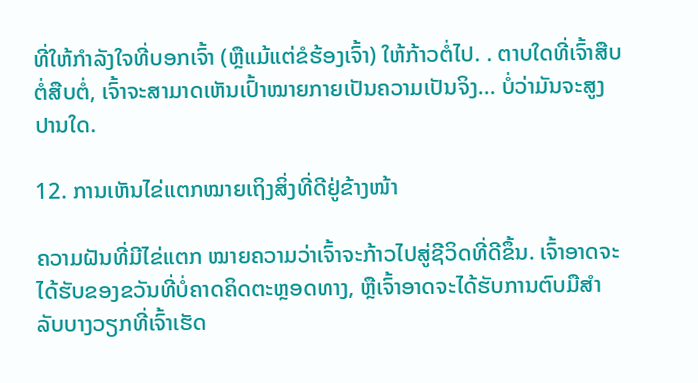ທີ່ໃຫ້ກຳລັງໃຈທີ່ບອກເຈົ້າ (ຫຼືແມ້ແຕ່ຂໍຮ້ອງເຈົ້າ) ໃຫ້ກ້າວຕໍ່ໄປ. . ຕາບໃດທີ່ເຈົ້າສືບຕໍ່ສືບຕໍ່, ເຈົ້າຈະສາມາດເຫັນເປົ້າໝາຍກາຍເປັນຄວາມເປັນຈິງ... ບໍ່ວ່າມັນຈະສູງປານໃດ.

12. ການເຫັນໄຂ່ແຕກໝາຍເຖິງສິ່ງທີ່ດີຢູ່ຂ້າງໜ້າ

ຄວາມຝັນທີ່ມີໄຂ່ແຕກ ໝາຍຄວາມວ່າເຈົ້າຈະກ້າວໄປສູ່ຊີວິດທີ່ດີຂຶ້ນ. ເຈົ້າອາດຈະໄດ້ຮັບຂອງຂວັນທີ່ບໍ່ຄາດຄິດຕະຫຼອດທາງ, ຫຼືເຈົ້າອາດຈະໄດ້ຮັບການຕົບມືສໍາລັບບາງວຽກທີ່ເຈົ້າເຮັດ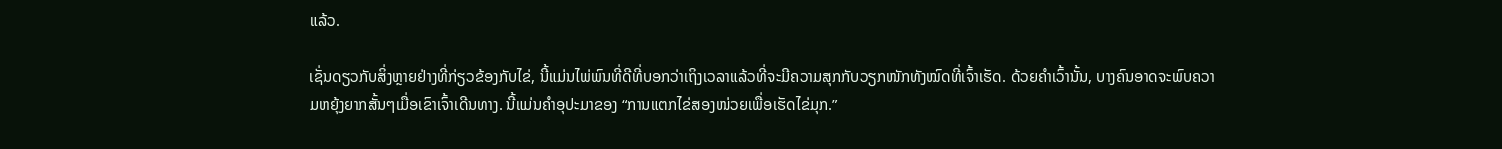ແລ້ວ.

ເຊັ່ນດຽວກັບສິ່ງຫຼາຍຢ່າງທີ່ກ່ຽວຂ້ອງກັບໄຂ່, ນີ້ແມ່ນໄພ່ພົນທີ່ດີທີ່ບອກວ່າເຖິງເວລາແລ້ວທີ່ຈະມີຄວາມສຸກກັບວຽກໜັກທັງໝົດທີ່ເຈົ້າເຮັດ. ດ້ວຍຄຳເວົ້ານັ້ນ, ບາງຄົນອາດຈະພົບຄວາມຫຍຸ້ງຍາກສັ້ນໆເມື່ອເຂົາເຈົ້າເດີນທາງ. ນີ້ແມ່ນຄຳອຸປະມາຂອງ “ການແຕກໄຂ່ສອງໜ່ວຍເພື່ອເຮັດໄຂ່ມຸກ.”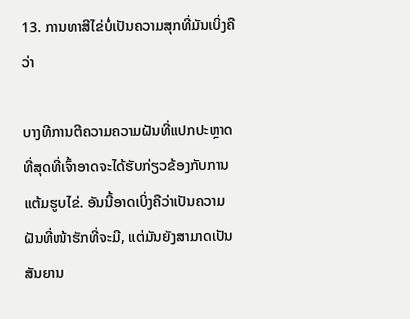13. ການທາສີໄຂ່ບໍ່ເປັນຄວາມສຸກທີ່ມັນເບິ່ງຄືວ່າ

ບາງທີການຕີຄວາມຄວາມຝັນທີ່ແປກປະຫຼາດທີ່ສຸດທີ່ເຈົ້າອາດຈະໄດ້ຮັບກ່ຽວຂ້ອງກັບການແຕ້ມຮູບໄຂ່. ອັນນີ້ອາດເບິ່ງຄືວ່າເປັນຄວາມຝັນທີ່ໜ້າຮັກທີ່ຈະມີ, ແຕ່ມັນຍັງສາມາດເປັນສັນຍານ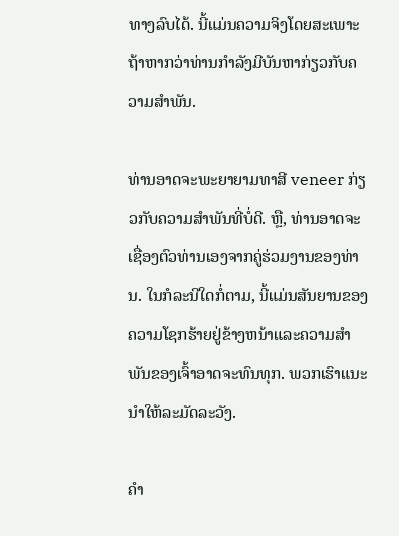ທາງລົບໄດ້. ນີ້ແມ່ນຄວາມຈິງໂດຍສະເພາະຖ້າຫາກວ່າທ່ານກໍາລັງມີບັນຫາກ່ຽວກັບຄວາມສໍາພັນ.

ທ່ານອາດຈະພະຍາຍາມທາສີ veneer ກ່ຽວກັບຄວາມສໍາພັນທີ່ບໍ່ດີ. ຫຼື, ທ່ານອາດຈະເຊື່ອງຕົວທ່ານເອງຈາກຄູ່ຮ່ວມງານຂອງທ່ານ. ໃນກໍລະນີໃດກໍ່ຕາມ, ນີ້ແມ່ນສັນຍານຂອງຄວາມໂຊກຮ້າຍຢູ່ຂ້າງຫນ້າແລະຄວາມສໍາພັນຂອງເຈົ້າອາດຈະທົນທຸກ. ພວກເຮົາແນະນຳໃຫ້ລະມັດລະວັງ.

ຄຳ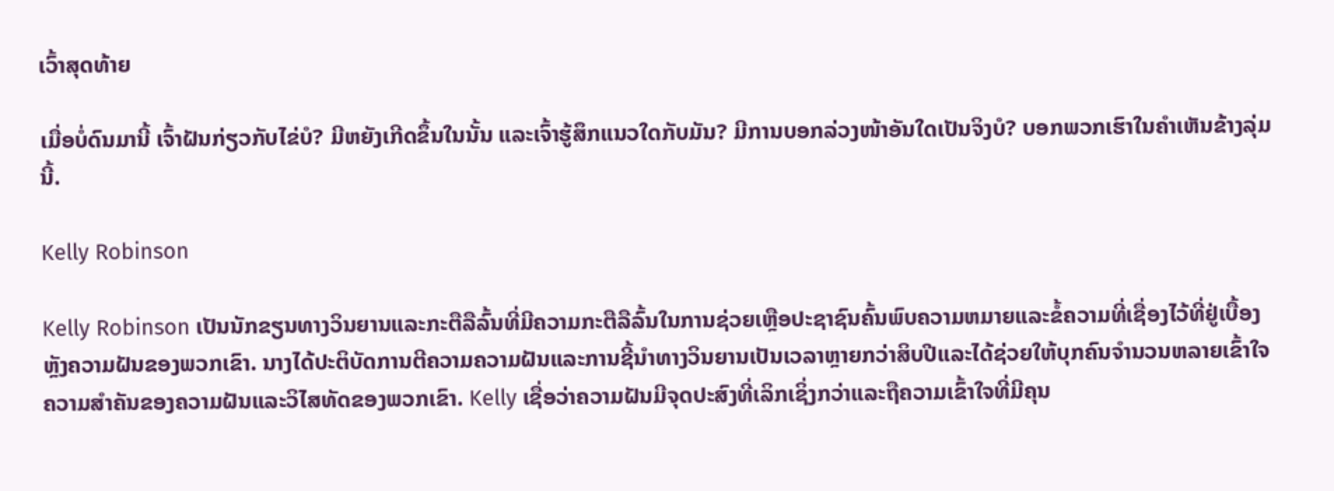ເວົ້າສຸດທ້າຍ

ເມື່ອບໍ່ດົນມານີ້ ເຈົ້າຝັນກ່ຽວກັບໄຂ່ບໍ? ມີຫຍັງເກີດຂຶ້ນໃນນັ້ນ ແລະເຈົ້າຮູ້ສຶກແນວໃດກັບມັນ? ມີການບອກລ່ວງໜ້າອັນໃດເປັນຈິງບໍ? ບອກພວກເຮົາໃນຄໍາເຫັນຂ້າງລຸ່ມນີ້.

Kelly Robinson

Kelly Robinson ເປັນນັກຂຽນທາງວິນຍານແລະກະຕືລືລົ້ນທີ່ມີຄວາມກະຕືລືລົ້ນໃນການຊ່ວຍເຫຼືອປະຊາຊົນຄົ້ນພົບຄວາມຫມາຍແລະຂໍ້ຄວາມທີ່ເຊື່ອງໄວ້ທີ່ຢູ່ເບື້ອງຫຼັງຄວາມຝັນຂອງພວກເຂົາ. ນາງໄດ້ປະຕິບັດການຕີຄວາມຄວາມຝັນແລະການຊີ້ນໍາທາງວິນຍານເປັນເວລາຫຼາຍກວ່າສິບປີແລະໄດ້ຊ່ວຍໃຫ້ບຸກຄົນຈໍານວນຫລາຍເຂົ້າໃຈຄວາມສໍາຄັນຂອງຄວາມຝັນແລະວິໄສທັດຂອງພວກເຂົາ. Kelly ເຊື່ອວ່າຄວາມຝັນມີຈຸດປະສົງທີ່ເລິກເຊິ່ງກວ່າແລະຖືຄວາມເຂົ້າໃຈທີ່ມີຄຸນ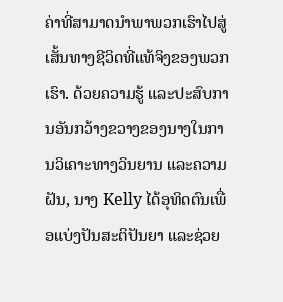ຄ່າທີ່ສາມາດນໍາພາພວກເຮົາໄປສູ່ເສັ້ນທາງຊີວິດທີ່ແທ້ຈິງຂອງພວກເຮົາ. ດ້ວຍຄວາມຮູ້ ແລະປະສົບການອັນກວ້າງຂວາງຂອງນາງໃນການວິເຄາະທາງວິນຍານ ແລະຄວາມຝັນ, ນາງ Kelly ໄດ້ອຸທິດຕົນເພື່ອແບ່ງປັນສະຕິປັນຍາ ແລະຊ່ວຍ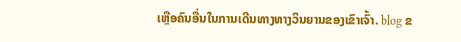ເຫຼືອຄົນອື່ນໃນການເດີນທາງທາງວິນຍານຂອງເຂົາເຈົ້າ. blog ຂ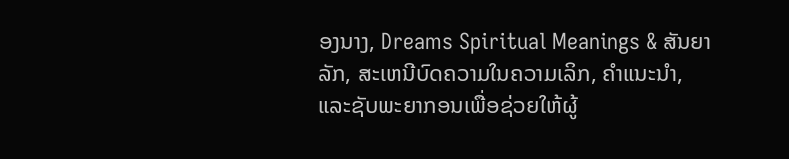ອງນາງ, Dreams Spiritual Meanings & ສັນຍາລັກ, ສະເຫນີບົດຄວາມໃນຄວາມເລິກ, ຄໍາແນະນໍາ, ແລະຊັບພະຍາກອນເພື່ອຊ່ວຍໃຫ້ຜູ້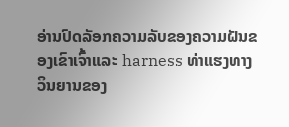ອ່ານປົດລັອກຄວາມລັບຂອງຄວາມຝັນຂອງເຂົາເຈົ້າແລະ harness ທ່າແຮງທາງວິນຍານຂອງ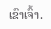ເຂົາເຈົ້າ.